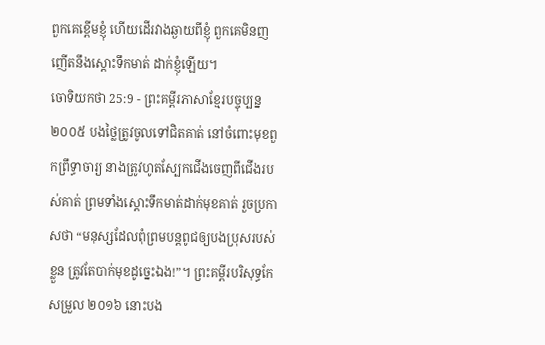ពួកគេខ្ពើមខ្ញុំ ហើយដើរវាងឆ្ងាយពីខ្ញុំ ពួកគេមិនញញើតនឹងស្ដោះទឹកមាត់ ដាក់ខ្ញុំឡើយ។
ចោទិយកថា 25:9 - ព្រះគម្ពីរភាសាខ្មែរបច្ចុប្បន្ន ២០០៥ បងថ្លៃត្រូវចូលទៅជិតគាត់ នៅចំពោះមុខពួកព្រឹទ្ធាចារ្យ នាងត្រូវហូតស្បែកជើងចេញពីជើងរបស់គាត់ ព្រមទាំងស្ដោះទឹកមាត់ដាក់មុខគាត់ រួចប្រកាសថា “មនុស្សដែលពុំព្រមបន្តពូជឲ្យបងប្រុសរបស់ខ្លួន ត្រូវតែបាក់មុខដូច្នេះឯង!”។ ព្រះគម្ពីរបរិសុទ្ធកែសម្រួល ២០១៦ នោះបង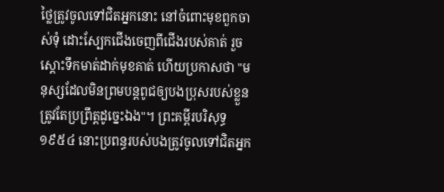ថ្លៃត្រូវចូលទៅជិតអ្នកនោះ នៅចំពោះមុខពួកចាស់ទុំ ដោះស្បែកជើងចេញពីជើងរបស់គាត់ រួចស្តោះទឹកមាត់ដាក់មុខគាត់ ហើយប្រកាសថា "មនុស្សដែលមិនព្រមបន្តពូជឲ្យបងប្រុសរបស់ខ្លួន ត្រូវតែប្រព្រឹត្តដូច្នេះឯង"។ ព្រះគម្ពីរបរិសុទ្ធ ១៩៥៤ នោះប្រពន្ធរបស់បងត្រូវចូលទៅជិតអ្នក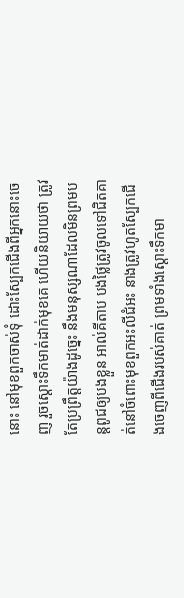នោះ នៅមុខពួកចាស់ទុំ ដោះស្បែកជើងពីអ្នកនោះចេញ រួចស្តោះទឹកមាត់ដាក់មុខគេ ហើយនិយាយថា ត្រូវតែប្រព្រឹត្តយ៉ាងដូច្នេះ នឹងមនុស្សណាដែលមិនព្រមបន្តពូជឲ្យបងខ្លួន អាល់គីតាប បងថ្លៃត្រូវចូលទៅជិតគាត់នៅចំពោះមុខពួកអះលីជំអះ នាងត្រូវហូតស្បែកជើងចេញពីជើងរបស់គាត់ ព្រមទាំងស្តោះទឹកមា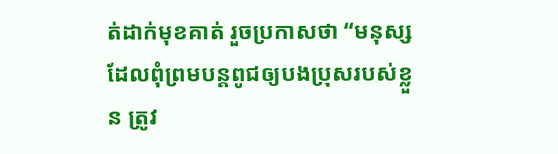ត់ដាក់មុខគាត់ រួចប្រកាសថា “មនុស្សដែលពុំព្រមបន្តពូជឲ្យបងប្រុសរបស់ខ្លួន ត្រូវ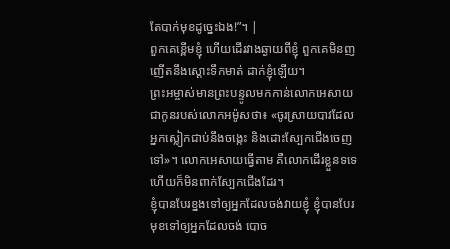តែបាក់មុខដូច្នេះឯង!”។ |
ពួកគេខ្ពើមខ្ញុំ ហើយដើរវាងឆ្ងាយពីខ្ញុំ ពួកគេមិនញញើតនឹងស្ដោះទឹកមាត់ ដាក់ខ្ញុំឡើយ។
ព្រះអម្ចាស់មានព្រះបន្ទូលមកកាន់លោកអេសាយ ជាកូនរបស់លោកអម៉ូសថា៖ «ចូរស្រាយបាវដែលអ្នកស្លៀកជាប់នឹងចង្កេះ និងដោះស្បែកជើងចេញទៅ»។ លោកអេសាយធ្វើតាម គឺលោកដើរខ្លួនទទេ ហើយក៏មិនពាក់ស្បែកជើងដែរ។
ខ្ញុំបានបែរខ្នងទៅឲ្យអ្នកដែលចង់វាយខ្ញុំ ខ្ញុំបានបែរមុខទៅឲ្យអ្នកដែលចង់ បោច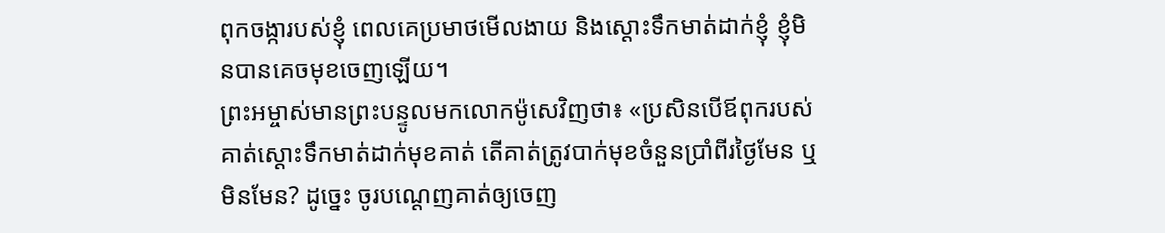ពុកចង្ការបស់ខ្ញុំ ពេលគេប្រមាថមើលងាយ និងស្ដោះទឹកមាត់ដាក់ខ្ញុំ ខ្ញុំមិនបានគេចមុខចេញឡើយ។
ព្រះអម្ចាស់មានព្រះបន្ទូលមកលោកម៉ូសេវិញថា៖ «ប្រសិនបើឪពុករបស់គាត់ស្ដោះទឹកមាត់ដាក់មុខគាត់ តើគាត់ត្រូវបាក់មុខចំនួនប្រាំពីរថ្ងៃមែន ឬមិនមែន? ដូច្នេះ ចូរបណ្ដេញគាត់ឲ្យចេញ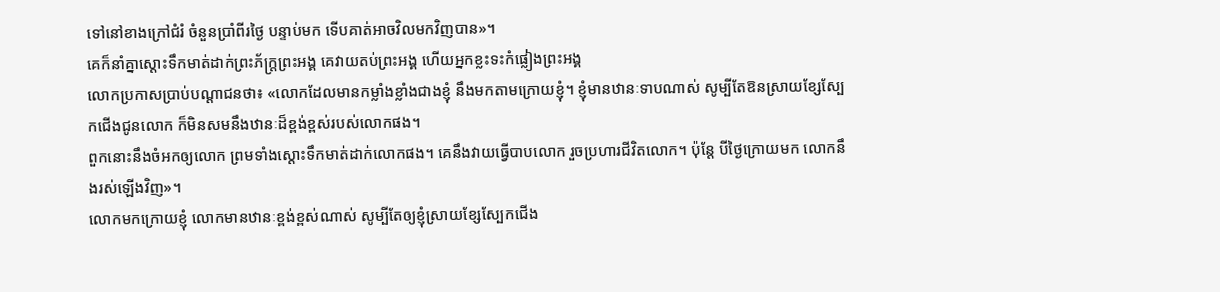ទៅនៅខាងក្រៅជំរំ ចំនួនប្រាំពីរថ្ងៃ បន្ទាប់មក ទើបគាត់អាចវិលមកវិញបាន»។
គេក៏នាំគ្នាស្ដោះទឹកមាត់ដាក់ព្រះភ័ក្ត្រព្រះអង្គ គេវាយតប់ព្រះអង្គ ហើយអ្នកខ្លះទះកំផ្លៀងព្រះអង្គ
លោកប្រកាសប្រាប់បណ្ដាជនថា៖ «លោកដែលមានកម្លាំងខ្លាំងជាងខ្ញុំ នឹងមកតាមក្រោយខ្ញុំ។ ខ្ញុំមានឋានៈទាបណាស់ សូម្បីតែឱនស្រាយខ្សែស្បែកជើងជូនលោក ក៏មិនសមនឹងឋានៈដ៏ខ្ពង់ខ្ពស់របស់លោកផង។
ពួកនោះនឹងចំអកឲ្យលោក ព្រមទាំងស្ដោះទឹកមាត់ដាក់លោកផង។ គេនឹងវាយធ្វើបាបលោក រួចប្រហារជីវិតលោក។ ប៉ុន្តែ បីថ្ងៃក្រោយមក លោកនឹងរស់ឡើងវិញ»។
លោកមកក្រោយខ្ញុំ លោកមានឋានៈខ្ពង់ខ្ពស់ណាស់ សូម្បីតែឲ្យខ្ញុំស្រាយខ្សែស្បែកជើង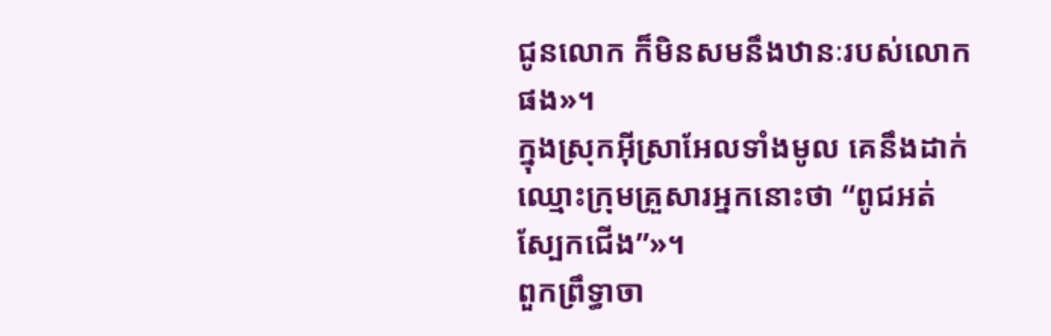ជូនលោក ក៏មិនសមនឹងឋានៈរបស់លោកផង»។
ក្នុងស្រុកអ៊ីស្រាអែលទាំងមូល គេនឹងដាក់ឈ្មោះក្រុមគ្រួសារអ្នកនោះថា “ពូជអត់ស្បែកជើង”»។
ពួកព្រឹទ្ធាចា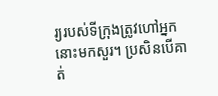រ្យរបស់ទីក្រុងត្រូវហៅអ្នកនោះមកសួរ។ ប្រសិនបើគាត់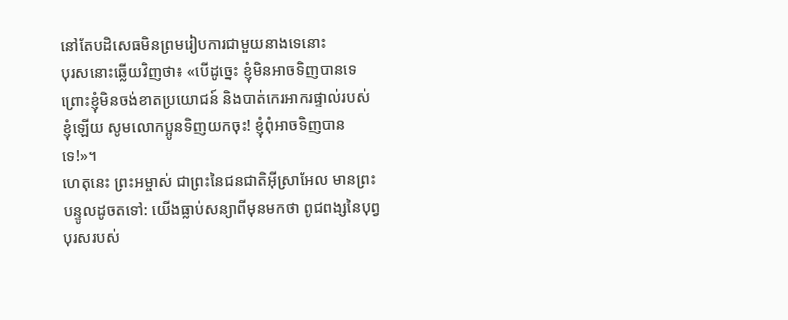នៅតែបដិសេធមិនព្រមរៀបការជាមួយនាងទេនោះ
បុរសនោះឆ្លើយវិញថា៖ «បើដូច្នេះ ខ្ញុំមិនអាចទិញបានទេ ព្រោះខ្ញុំមិនចង់ខាតប្រយោជន៍ និងបាត់កេរអាករផ្ទាល់របស់ខ្ញុំឡើយ សូមលោកប្អូនទិញយកចុះ! ខ្ញុំពុំអាចទិញបានទេ!»។
ហេតុនេះ ព្រះអម្ចាស់ ជាព្រះនៃជនជាតិអ៊ីស្រាអែល មានព្រះបន្ទូលដូចតទៅ: យើងធ្លាប់សន្យាពីមុនមកថា ពូជពង្សនៃបុព្វបុរសរបស់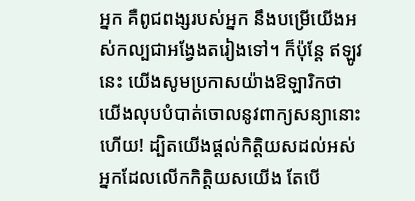អ្នក គឺពូជពង្សរបស់អ្នក នឹងបម្រើយើងអស់កល្បជាអង្វែងតរៀងទៅ។ ក៏ប៉ុន្តែ ឥឡូវនេះ យើងសូមប្រកាសយ៉ាងឱឡារិកថា យើងលុបបំបាត់ចោលនូវពាក្យសន្យានោះហើយ! ដ្បិតយើងផ្ដល់កិត្តិយសដល់អស់អ្នកដែលលើកកិត្តិយសយើង តែបើ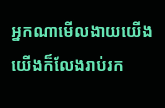អ្នកណាមើលងាយយើង យើងក៏លែងរាប់រក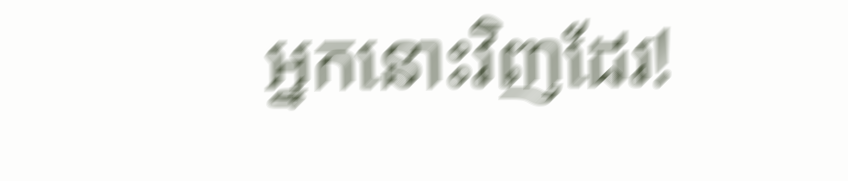អ្នកនោះវិញដែរ!